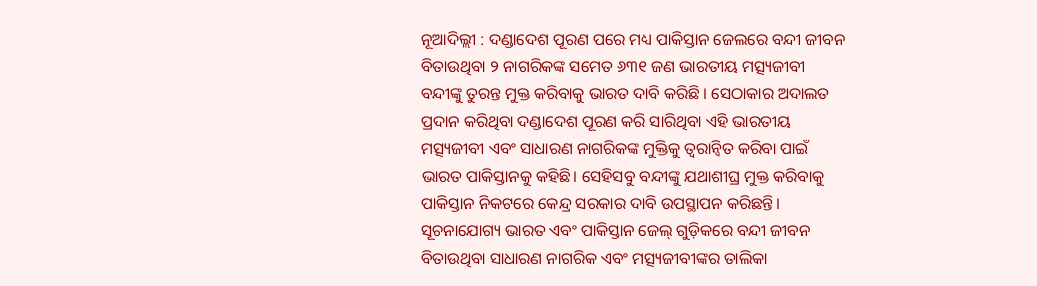ନୂଆଦିଲ୍ଲୀ : ଦଣ୍ଡାଦେଶ ପୂରଣ ପରେ ମଧ୍ୟ ପାକିସ୍ତାନ ଜେଲରେ ବନ୍ଦୀ ଜୀବନ ବିତାଉଥିବା ୨ ନାଗରିକଙ୍କ ସମେତ ୬୩୧ ଜଣ ଭାରତୀୟ ମତ୍ସ୍ୟଜୀବୀ ବନ୍ଦୀଙ୍କୁ ତୁରନ୍ତ ମୁକ୍ତ କରିବାକୁ ଭାରତ ଦାବି କରିଛି । ସେଠାକାର ଅଦାଲତ ପ୍ରଦାନ କରିଥିବା ଦଣ୍ଡାଦେଶ ପୂରଣ କରି ସାରିଥିବା ଏହି ଭାରତୀୟ ମତ୍ସ୍ୟଜୀବୀ ଏବଂ ସାଧାରଣ ନାଗରିକଙ୍କ ମୁକ୍ତିକୁ ତ୍ୱରାନ୍ୱିତ କରିବା ପାଇଁ ଭାରତ ପାକିସ୍ତାନକୁ କହିଛି। ସେହିସବୁ ବନ୍ଦୀଙ୍କୁ ଯଥାଶୀଘ୍ର ମୁକ୍ତ କରିବାକୁ ପାକିସ୍ତାନ ନିକଟରେ କେନ୍ଦ୍ର ସରକାର ଦାବି ଉପସ୍ଥାପନ କରିଛନ୍ତି। ସୂଚନାଯୋଗ୍ୟ ଭାରତ ଏବଂ ପାକିସ୍ତାନ ଜେଲ୍ ଗୁଡ଼ିକରେ ବନ୍ଦୀ ଜୀବନ ବିତାଉଥିବା ସାଧାରଣ ନାଗରିକ ଏବଂ ମତ୍ସ୍ୟଜୀବୀଙ୍କର ତାଲିକା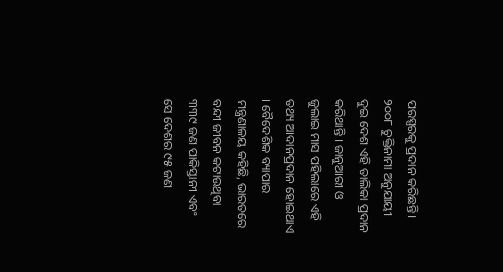ପରସ୍ପରକୁ ପ୍ରଦାନ କରିଛନ୍ତି।
୨୦୦୮ ଚୁକ୍ତିନାମା ଅନୁଯାୟୀ ଦୁଇ ଦେଶ ଏହି ତାଲିକା ପ୍ରଦାନ କରିଥାନ୍ତି । ଜାନୁଆରୀ ଓ ଜୁଲାଇ ମାସ ପହିଲାରେ ଏହି ତଥ୍ୟ ଆଦାନପ୍ରଦାନ ହୋଇଥାଏ । ବୈଦେଶିକ ବ୍ୟାପାର ମନ୍ତ୍ରଣାଳୟ କହିଛି, ଭାରତରେ ବନ୍ଦୀ ଜୀବନ କଟାଉଥିବା ୩୩୯ ଜଣ ପାକିସ୍ତାନୀ ଏବଂ ସେ ଦେଶର ୯୫ ଜଣ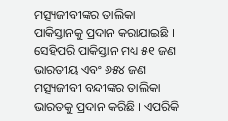ମତ୍ସ୍ୟଜୀବୀଙ୍କର ତାଲିକା ପାକିସ୍ତାନକୁ ପ୍ରଦାନ କରାଯାଇଛି ।
ସେହିପରି ପାକିସ୍ତାନ ମଧ୍ୟ ୫୧ ଜଣ ଭାରତୀୟ ଏବଂ ୬୫୪ ଜଣ ମତ୍ସ୍ୟଜୀବୀ ବନ୍ଦୀଙ୍କର ତାଲିକା ଭାରତକୁ ପ୍ରଦାନ କରିଛି । ଏପରିକି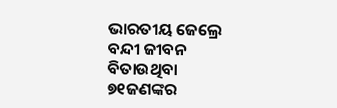ଭାରତୀୟ ଜେଲ୍ରେ ବନ୍ଦୀ ଜୀବନ ବିତାଉଥିବା ୭୧ଜଣଙ୍କର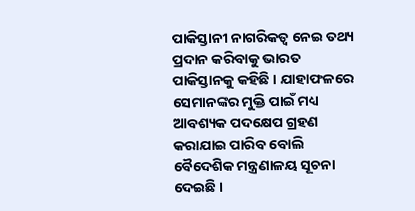ପାକିସ୍ତାନୀ ନାଗରିକତ୍ୱ ନେଇ ତଥ୍ୟ ପ୍ରଦାନ କରିବାକୁ ଭାରତ ପାକିସ୍ତାନକୁ କହିଛି । ଯାହାଫଳରେ ସେମାନଙ୍କର ମୁକ୍ତି ପାଇଁ ମଧ୍ୟ ଆବଶ୍ୟକ ପଦକ୍ଷେପ ଗ୍ରହଣ କରାଯାଇ ପାରିବ ବୋଲି ବୈଦେଶିକ ମନ୍ତ୍ରଣାଳୟ ସୂଚନା ଦେଇଛି ।